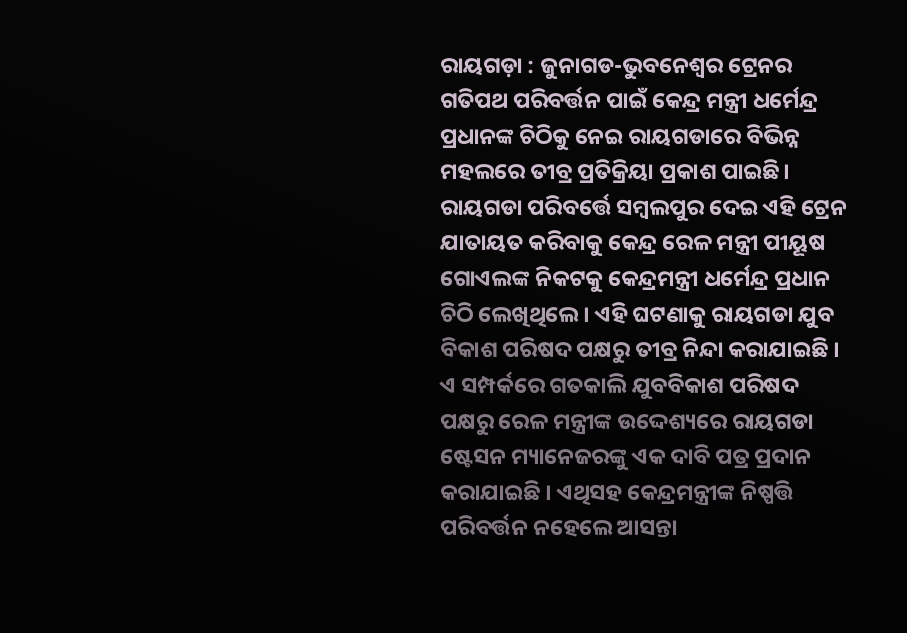ରାୟଗଡ଼ା : ଜୁନାଗଡ-ଭୁବନେଶ୍ୱର ଟ୍ରେନର ଗତିପଥ ପରିବର୍ତ୍ତନ ପାଇଁ କେନ୍ଦ୍ର ମନ୍ତ୍ରୀ ଧର୍ମେନ୍ଦ୍ର ପ୍ରଧାନଙ୍କ ଚିଠିକୁ ନେଇ ରାୟଗଡାରେ ବିଭିନ୍ନ ମହଲରେ ତୀବ୍ର ପ୍ରତିକ୍ରିୟା ପ୍ରକାଶ ପାଇଛି। ରାୟଗଡା ପରିବର୍ତ୍ତେ ସମ୍ବଲପୁର ଦେଇ ଏହି ଟ୍ରେନ ଯାତାୟତ କରିବାକୁ କେନ୍ଦ୍ର ରେଳ ମନ୍ତ୍ରୀ ପୀୟୂଷ ଗୋଏଲଙ୍କ ନିକଟକୁ କେନ୍ଦ୍ରମନ୍ତ୍ରୀ ଧର୍ମେନ୍ଦ୍ର ପ୍ରଧାନ ଚିଠି ଲେଖିଥିଲେ। ଏହି ଘଟଣାକୁ ରାୟଗଡା ଯୁବ ବିକାଶ ପରିଷଦ ପକ୍ଷରୁ ତୀବ୍ର ନିନ୍ଦା କରାଯାଇଛି ।
ଏ ସମ୍ପର୍କରେ ଗତକାଲି ଯୁବବିକାଶ ପରିଷଦ ପକ୍ଷରୁ ରେଳ ମନ୍ତ୍ରୀଙ୍କ ଉଦ୍ଦେଶ୍ୟରେ ରାୟଗଡା ଷ୍ଟେସନ ମ୍ୟାନେଜରଙ୍କୁ ଏକ ଦାବି ପତ୍ର ପ୍ରଦାନ କରାଯାଇଛି । ଏଥିସହ କେନ୍ଦ୍ରମନ୍ତ୍ରୀଙ୍କ ନିଷ୍ପତ୍ତି ପରିବର୍ତ୍ତନ ନହେଲେ ଆସନ୍ତା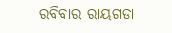ରବିବାର ରାୟଗଡା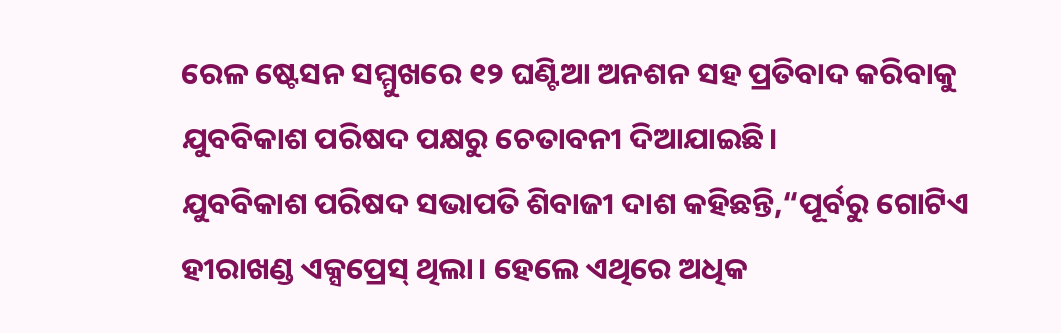ରେଳ ଷ୍ଟେସନ ସମ୍ମୁଖରେ ୧୨ ଘଣ୍ଟିଆ ଅନଶନ ସହ ପ୍ରତିବାଦ କରିବାକୁ ଯୁବବିକାଶ ପରିଷଦ ପକ୍ଷରୁ ଚେତାବନୀ ଦିଆଯାଇଛି।
ଯୁବବିକାଶ ପରିଷଦ ସଭାପତି ଶିବାଜୀ ଦାଶ କହିଛନ୍ତି,“ପୂର୍ବରୁ ଗୋଟିଏ ହୀରାଖଣ୍ଡ ଏକ୍ସପ୍ରେସ୍ ଥିଲା। ହେଲେ ଏଥିରେ ଅଧିକ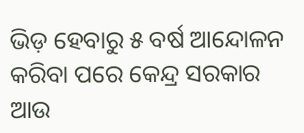ଭିଡ଼ ହେବାରୁ ୫ ବର୍ଷ ଆନ୍ଦୋଳନ କରିବା ପରେ କେନ୍ଦ୍ର ସରକାର ଆଉ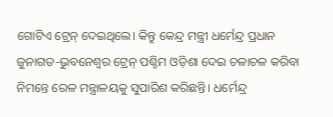ଗୋଟିଏ ଟ୍ରେନ୍ ଦେଇଥିଲେ। କିନ୍ତୁ କେନ୍ଦ୍ର ମନ୍ତ୍ରୀ ଧର୍ମେନ୍ଦ୍ର ପ୍ରଧାନ ଜୁନାଗଡ-ଭୁବନେଶ୍ୱର ଟ୍ରେନ୍ ପଶ୍ଚିମ ଓଡ଼ିଶା ଦେଇ ଚଳାଚଳ କରିବା ନିମନ୍ତେ ରେଳ ମନ୍ତ୍ରାଳୟକୁ ସୁପାରିଶ କରିଛନ୍ତି। ଧର୍ମେନ୍ଦ୍ର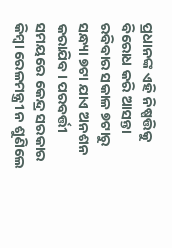ପ୍ରଧାନଙ୍କ ଏହି ନିଷ୍ପତ୍ତିକୁ ବିରୋଧ କରି ଆସନ୍ତା ରବିବାର ସକାଳ ୭ଟାରୁ ସନ୍ଧ୍ୟା ୭ଟା ଯାଏ ଅନଶନ କରାଯିବ। ପରବର୍ତ୍ତୀ ସମୟରେ କେନ୍ଦ୍ର ସରକାର କିମ୍ୱା ରେଳମନ୍ତ୍ରୀ ନ ଶୁଣିଲେ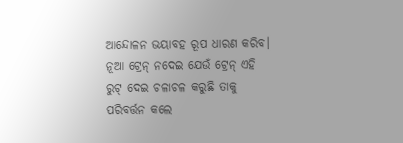ଆନ୍ଦୋଳନ ଭୟାବହ ରୂପ ଧାରଣ କରିବ। ନୂଆ ଟ୍ରେନ୍ ନଦେଇ ଯେଉଁ ଟ୍ରେନ୍ ଏହି ରୁଟ୍ ଦେଇ ଚଳାଚଳ କରୁଛି ତାକୁ ପରିବର୍ତ୍ତନ କଲେ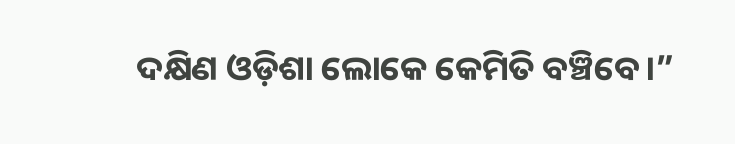ଦକ୍ଷିଣ ଓଡ଼ିଶା ଲୋକେ କେମିତି ବଞ୍ଚିବେ।”